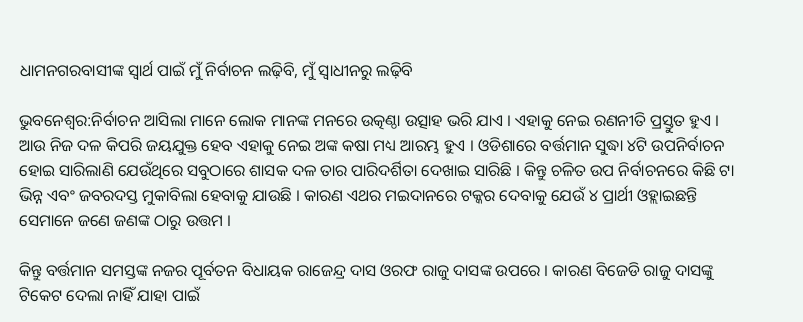ଧାମନଗରବାସୀଙ୍କ ସ୍ୱାର୍ଥ ପାଇଁ ମୁଁ ନିର୍ବାଚନ ଲଢ଼ିବି, ମୁଁ ସ୍ୱାଧୀନରୁ ଲଢ଼ିବି

ଭୁବନେଶ୍ୱର:ନିର୍ବାଚନ ଆସିଲା ମାନେ ଲୋକ ମାନଙ୍କ ମନରେ ଉତ୍କଣ୍ଠା ଉତ୍ସାହ ଭରି ଯାଏ । ଏହାକୁ ନେଇ ରଣନୀତି ପ୍ରସ୍ତୁତ ହୁଏ । ଆଉ ନିଜ ଦଳ କିପରି ଜୟଯୁକ୍ତ ହେବ ଏହାକୁ ନେଇ ଅଙ୍କ କଷା ମଧ୍ୟ ଆରମ୍ଭ ହୁଏ । ଓଡିଶାରେ ବର୍ତ୍ତମାନ ସୁଦ୍ଧା ୪ଟି ଉପନିର୍ବାଚନ ହୋଇ ସାରିଲାଣି ଯେଉଁଥିରେ ସବୁଠାରେ ଶାସକ ଦଳ ତାର ପାରିଦର୍ଶିତା ଦେଖାଇ ସାରିଛି । କିନ୍ତୁ ଚଳିତ ଉପ ନିର୍ବାଚନରେ କିଛି ଟା ଭିନ୍ନ ଏବଂ ଜବରଦସ୍ତ ମୁକାବିଲା ହେବାକୁ ଯାଉଛି । କାରଣ ଏଥର ମଇଦାନରେ ଟକ୍କର ଦେବାକୁ ଯେଉଁ ୪ ପ୍ରାର୍ଥୀ ଓହ୍ଲାଇଛନ୍ତି ସେମାନେ ଜଣେ ଜଣଙ୍କ ଠାରୁ ଉତ୍ତମ ।

କିନ୍ତୁ ବର୍ତ୍ତମାନ ସମସ୍ତଙ୍କ ନଜର ପୂର୍ବତନ ବିଧାୟକ ରାଜେନ୍ଦ୍ର ଦାସ ଓରଫ ରାଜୁ ଦାସଙ୍କ ଉପରେ । କାରଣ ବିଜେଡି ରାଜୁ ଦାସଙ୍କୁ ଟିକେଟ ଦେଲା ନାହିଁ ଯାହା ପାଇଁ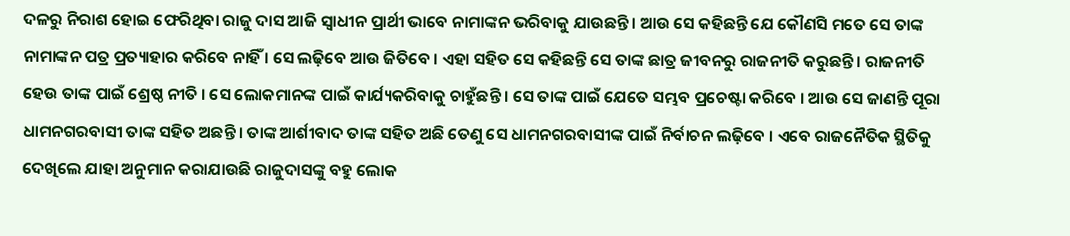ଦଳରୁ ନିରାଶ ହୋଇ ଫେରିଥିବା ରାଜୁ ଦାସ ଆଜି ସ୍ୱାଧୀନ ପ୍ରାର୍ଥୀ ଭାବେ ନାମାଙ୍କନ ଭରିବାକୁ ଯାଉଛନ୍ତି । ଆଉ ସେ କହିଛନ୍ତି ଯେ କୌଣସି ମତେ ସେ ତାଙ୍କ ନାମାଙ୍କନ ପତ୍ର ପ୍ରତ୍ୟାହାର କରିବେ ନାହିଁ । ସେ ଲଢ଼ିବେ ଆଉ ଜିତିବେ । ଏହା ସହିତ ସେ କହିଛନ୍ତି ସେ ତାଙ୍କ ଛାତ୍ର ଜୀବନରୁ ରାଜନୀତି କରୁଛନ୍ତି । ରାଜନୀତି ହେଉ ତାଙ୍କ ପାଇଁ ଶ୍ରେଷ୍ଠ ନୀତି । ସେ ଲୋକମାନଙ୍କ ପାଇଁ କାର୍ଯ୍ୟକରିବାକୁ ଚାହୁଁଛନ୍ତି । ସେ ତାଙ୍କ ପାଇଁ ଯେତେ ସମ୍ଭବ ପ୍ରଚେଷ୍ଟା କରିବେ । ଆଉ ସେ ଜାଣନ୍ତି ପୂରା ଧାମନଗରବାସୀ ତାଙ୍କ ସହିତ ଅଛନ୍ତି । ତାଙ୍କ ଆର୍ଶୀବାଦ ତାଙ୍କ ସହିତ ଅଛି ତେଣୁ ସେ ଧାମନଗରବାସୀଙ୍କ ପାଇଁ ନିର୍ବାଚନ ଲଢ଼ିବେ । ଏବେ ରାଜନୈତିକ ସ୍ଥିତିକୁ ଦେଖିଲେ ଯାହା ଅନୁମାନ କରାଯାଉଛି ରାଜୁଦାସଙ୍କୁ ବହୁ ଲୋକ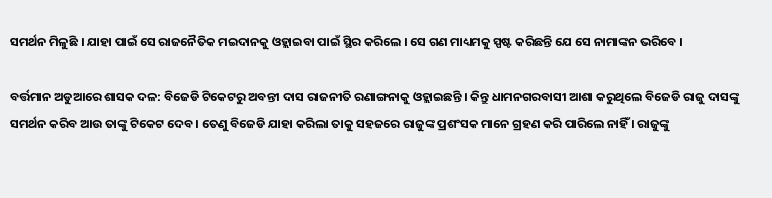ସମର୍ଥନ ମିଳୁଛି । ଯାହା ପାଇଁ ସେ ରାଜନୈତିକ ମଇଦାନକୁ ଓହ୍ଲାଇବା ପାଇଁ ସ୍ଥିର କରିଲେ । ସେ ଗଣ ମାଧ୍ୟମକୁ ସ୍ପଷ୍ଟ କରିଛନ୍ତି ଯେ ସେ ନାମାଙ୍କନ ଭରିବେ ।

ବର୍ତ୍ତମାନ ଅଡୁଆରେ ଶାସକ ଦଳ: ବିଜେଡି ଟିକେଟରୁ ଅବନ୍ତୀ ଦାସ ରାଜନୀତି ରଣାଙ୍ଗନାକୁ ଓହ୍ଲାଇଛନ୍ତି । କିନ୍ତୁ ଧାମନଗରବାସୀ ଆଶା କରୁଥିଲେ ବିଜେଡି ରାଜୁ ଦାସଙ୍କୁ ସମର୍ଥନ କରିବ ଆଉ ତାଙ୍କୁ ଟିକେଟ ଦେବ । ତେଣୁ ବିଜେଡି ଯାହା କରିଲା ତାକୁ ସହଜରେ ରାଜୁଙ୍କ ପ୍ରଶଂସକ ମାନେ ଗ୍ରହଣ କରି ପାରିଲେ ନାହିଁ । ରାଜୁଙ୍କୁ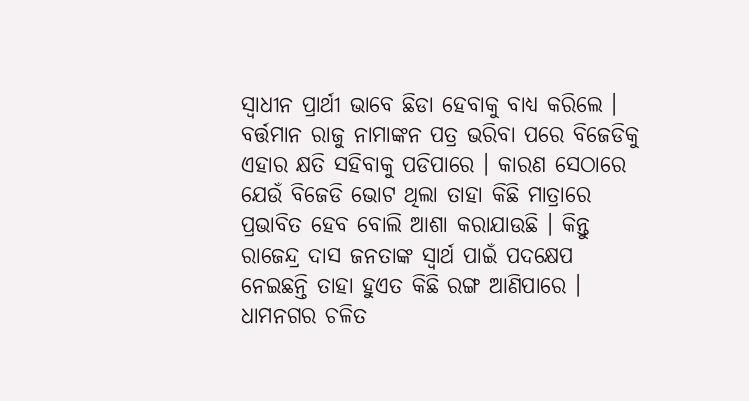ସ୍ୱାଧୀନ ପ୍ରାର୍ଥୀ ଭାବେ ଛିଡା ହେବାକୁ ବାଧ୍ୟ କରିଲେ । ବର୍ତ୍ତମାନ ରାଜୁ ନାମାଙ୍କନ ପତ୍ର ଭରିବା ପରେ ବିଜେଡିକୁ ଏହାର କ୍ଷତି ସହିବାକୁ ପଡିପାରେ । କାରଣ ସେଠାରେ ଯେଉଁ ବିଜେଡି ଭୋଟ ଥିଲା ତାହା କିଛି ମାତ୍ରାରେ ପ୍ରଭାବିତ ହେବ ବୋଲି ଆଶା କରାଯାଉଛି । କିନ୍ତୁ ରାଜେନ୍ଦ୍ର ଦାସ ଜନତାଙ୍କ ସ୍ୱାର୍ଥ ପାଇଁ ପଦକ୍ଷେପ ନେଇଛନ୍ତି ତାହା ହୁଏତ କିଛି ରଙ୍ଗ ଆଣିପାରେ । ଧାମନଗର ଚଳିତ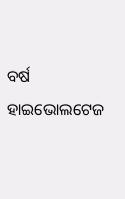ବର୍ଷ ହାଇଭୋଲଟେଜ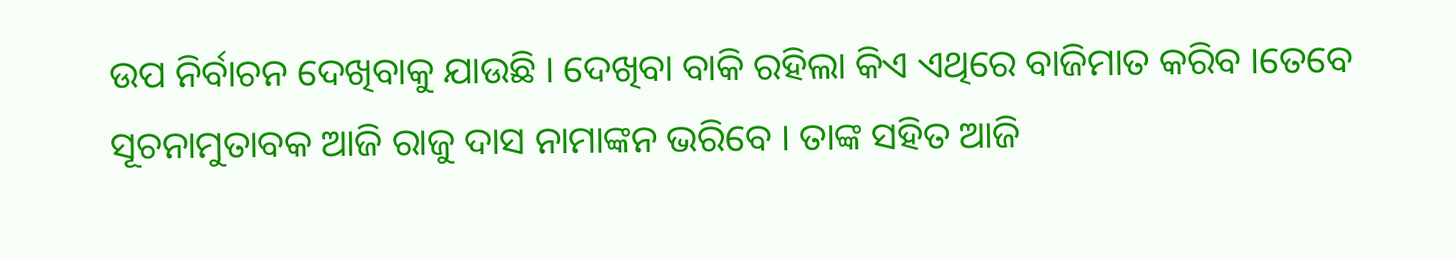ଉପ ନିର୍ବାଚନ ଦେଖିବାକୁ ଯାଉଛି । ଦେଖିବା ବାକି ରହିଲା କିଏ ଏଥିରେ ବାଜିମାତ କରିବ ।ତେବେ ସୂଚନାମୁତାବକ ଆଜି ରାଜୁ ଦାସ ନାମାଙ୍କନ ଭରିବେ । ତାଙ୍କ ସହିତ ଆଜି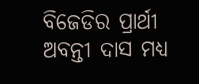ବିଜେଡିର ପ୍ରାର୍ଥୀ ଅବନ୍ତୀ ଦାସ ମଧ୍ୟ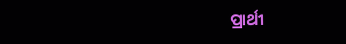ପ୍ରାର୍ଥୀ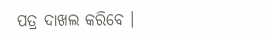ପତ୍ର ଦାଖଲ କରିବେ ।